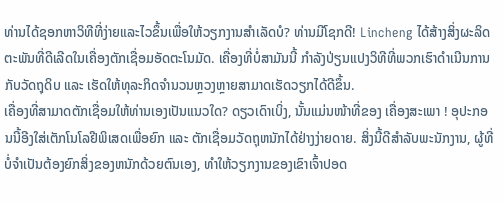ທ່ານໄດ້ຊອກຫາວິທີທີ່ງ່າຍແລະໄວຂຶ້ນເພື່ອໃຫ້ວຽກງານສຳເລັດບໍ? ທ່ານມີໂຊກດີ! Lincheng ໄດ້ສ້າງສິ່ງຜະລິດຕະພັນທີ່ດີເລີດໃນເຄື່ອງຕັກເຊື່ອມອັດຕະໂນມັດ. ເຄື່ອງທີ່ບໍ່ສາມັນນີ້ ກຳລັງປ່ຽນແປງວິທີທີ່ພວກເຮົາດຳເນີນການກັບວັດຖຸດິບ ແລະ ເຮັດໃຫ້ທຸລະກິດຈຳນວນຫຼວງຫຼາຍສາມາດເຮັດວຽກໄດ້ດີຂຶ້ນ.
ເຄື່ອງທີ່ສາມາດຕັກເຊື່ອມໃຫ້ທ່ານເອງເປັນແນວໃດ? ດຽວເດົາເບິ່ງ, ນັ້ນແມ່ນໜ້າທີ່ຂອງ ເຄື່ອງສະເພາ ! ອຸປະກອນນີ້ອີງໃສ່ເຕັກໂນໂລຢີພິເສດເພື່ອຍົກ ແລະ ຕັກເຊື່ອມວັດຖຸຫນັກໄດ້ຢ່າງງ່າຍດາຍ. ສິ່ງນີ້ດີສຳລັບພະນັກງານ, ຜູ້ທີ່ບໍ່ຈຳເປັນຕ້ອງຍົກສິ່ງຂອງຫນັກດ້ວຍຕົນເອງ, ທຳໃຫ້ວຽກງານຂອງເຂົາເຈົ້າປອດ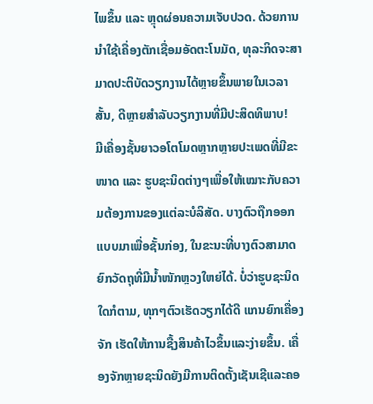ໄພຂຶ້ນ ແລະ ຫຼຸດຜ່ອນຄວາມເຈັບປວດ. ດ້ວຍການນຳໃຊ້ເຄື່ອງຕັກເຊື່ອມອັດຕະໂນມັດ, ທຸລະກິດຈະສາມາດປະຕິບັດວຽກງານໄດ້ຫຼາຍຂຶ້ນພາຍໃນເວລາສັ້ນ, ດີຫຼາຍສຳລັບວຽກງານທີ່ມີປະສິດທິພາບ!
ມີເຄື່ອງຊັ້ນຍາວອໂຕໂມດຫຼາກຫຼາຍປະເພດທີ່ມີຂະໜາດ ແລະ ຮູບຊະນິດຕ່າງໆເພື່ອໃຫ້ເໝາະກັບຄວາມຕ້ອງການຂອງແຕ່ລະບໍລິສັດ. ບາງຕົວຖືກອອກແບບມາເພື່ອຊັ້ນກ່ອງ, ໃນຂະນະທີ່ບາງຕົວສາມາດຍົກວັດຖຸທີ່ມີນ້ຳໜັກຫຼວງໃຫຍ່ໄດ້. ບໍ່ວ່າຮູບຊະນິດໃດກໍຕາມ, ທຸກໆຕົວເຮັດວຽກໄດ້ດີ ແກນຍົກເຄື່ອງຈັກ ເຮັດໃຫ້ການຊື້ງສິນຄ້າໄວຂຶ້ນແລະງ່າຍຂຶ້ນ. ເຄື່ອງຈັກຫຼາຍຊະນິດຍັງມີການຕິດຕັ້ງເຊັນເຊີແລະຄອ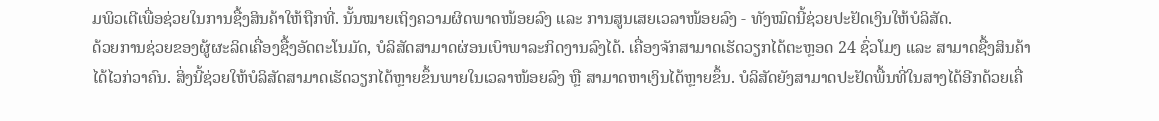ມພິວເຕີເພື່ອຊ່ວຍໃນການຊື້ງສິນຄ້າໃຫ້ຖືກທີ່. ນັ້ນໝາຍເຖິງຄວາມຜິດພາດໜ້ອຍລົງ ແລະ ການສູນເສຍເວລາໜ້ອຍລົງ - ທັງໝົດນີ້ຊ່ວຍປະຢັດເງິນໃຫ້ບໍລິສັດ.
ດ້ວຍການຊ່ວຍຂອງຜູ້ຜະລິດເຄື່ອງຊື້ງອັດຕະໂນມັດ, ບໍລິສັດສາມາດຜ່ອນເບົາພາລະກິດງານລົງໄດ້. ເຄື່ອງຈັກສາມາດເຮັດວຽກໄດ້ຕະຫຼອດ 24 ຊົ່ວໂມງ ແລະ ສາມາດຊື້ງສິນຄ້າໄດ້ໄວກ່ວາຄົນ. ສິ່ງນີ້ຊ່ວຍໃຫ້ບໍລິສັດສາມາດເຮັດວຽກໄດ້ຫຼາຍຂຶ້ນພາຍໃນເວລາໜ້ອຍລົງ ຫຼື ສາມາດຫາເງິນໄດ້ຫຼາຍຂຶ້ນ. ບໍລິສັດຍັງສາມາດປະຢັດພື້ນທີ່ໃນສາງໄດ້ອີກດ້ວຍເຄື່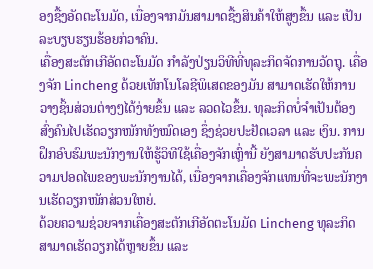ອງຊື້ງອັດຕະໂນມັດ, ເນື່ອງຈາກມັນສາມາດຊື້ງສິນຄ້າໃຫ້ສູງຂຶ້ນ ແລະ ເປັນລະບຽບຮຽນຮ້ອຍກ່ວາຄົນ.
ເຄື່ອງສະຕັກເກີອັດຕະໂນມັດ ກຳລັງປ່ຽນວິທີທີ່ທຸລະກິດຈັດການວັດຖຸ. ເຄື່ອງຈັກ Lincheng ດ້ວຍເທັກໂນໂລຊີພິເສດຂອງມັນ ສາມາດເຮັດໃຫ້ການວາງຊິ້ນສ່ວນຕ່າງໆໄດ້ງ່າຍຂຶ້ນ ແລະ ລວດໄວຂຶ້ນ. ທຸລະກິດບໍ່ຈຳເປັນຕ້ອງສົ່ງຄົນໄປເຮັດວຽກໜັກທັງໝົດເອງ ຊຶ່ງຊ່ວຍປະຢັດເວລາ ແລະ ເງິນ. ການຝຶກອົບຮົມພະນັກງານໃຫ້ຮູ້ວິທີໃຊ້ເຄື່ອງຈັກເຫຼົ່ານີ້ ຍັງສາມາດຮັບປະກັນຄວາມປອດໄພຂອງພະນັກງານໄດ້, ເນື່ອງຈາກເຄື່ອງຈັກແທນທີ່ຈະພະນັກງານເຮັດວຽກໜັກສ່ວນໃຫຍ່.
ດ້ວຍຄວາມຊ່ວຍຈາກເຄື່ອງສະຕັກເກີອັດຕະໂນມັດ Lincheng ທຸລະກິດສາມາດເຮັດວຽກໄດ້ຫຼາຍຂຶ້ນ ແລະ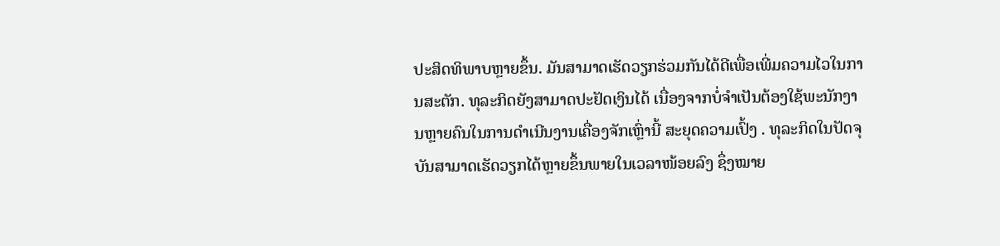ປະສິດທິພາບຫຼາຍຂຶ້ນ. ມັນສາມາດເຮັດວຽກຮ່ວມກັນໄດ້ດີເພື່ອເພີ່ມຄວາມໄວໃນການສະຕັກ. ທຸລະກິດຍັງສາມາດປະຢັດເງິນໄດ້ ເນື່ອງຈາກບໍ່ຈຳເປັນຕ້ອງໃຊ້ພະນັກງານຫຼາຍຄົນໃນການດຳເນີນງານເຄື່ອງຈັກເຫຼົ່ານີ້ ສະຍຸດຄວາມເປົ້ງ . ທຸລະກິດໃນປັດຈຸບັນສາມາດເຮັດວຽກໄດ້ຫຼາຍຂຶ້ນພາຍໃນເວລາໜ້ອຍລົງ ຊຶ່ງໝາຍ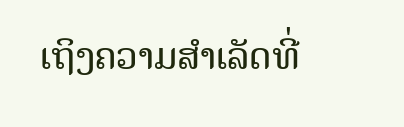ເຖິງຄວາມສຳເລັດທີ່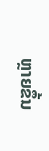ຫຼາຍຂຶ້ນ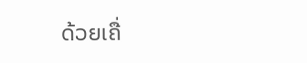ດ້ວຍເຄື່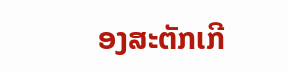ອງສະຕັກເກີ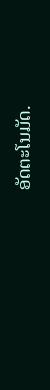ອັດຕະໂນມັດ.